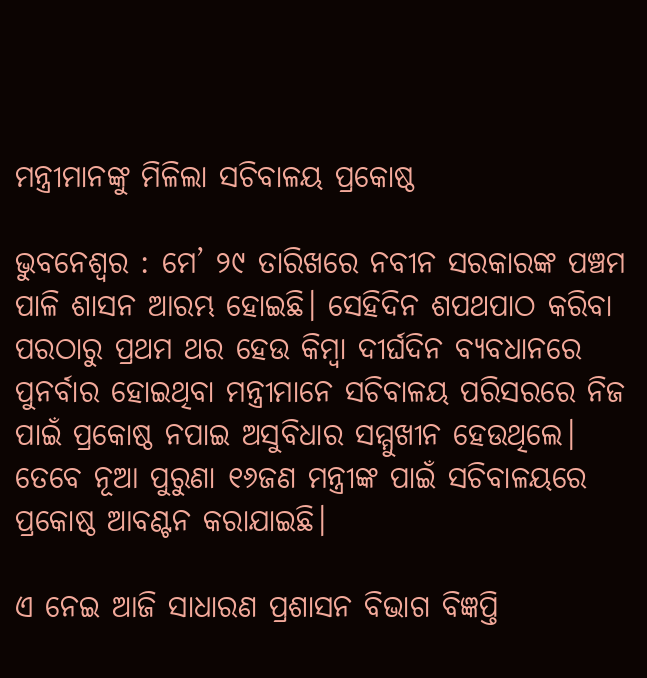ମନ୍ତ୍ରୀମାନଙ୍କୁ ମିଳିଲା ସଚିବାଳୟ ପ୍ରକୋଷ୍ଠ

ଭୁବନେଶ୍ବର : ମେ’ ୨୯ ତାରିଖରେ ନବୀନ ସରକାରଙ୍କ ପଞ୍ଚମ ପାଳି ଶାସନ ଆରମ୍ଭ ହୋଇଛି। ସେହିଦିନ ଶପଥପାଠ କରିବା ପରଠାରୁ ପ୍ରଥମ ଥର ହେଉ କିମ୍ବା ଦୀର୍ଘଦିନ ବ୍ୟବଧାନରେ ପୁନର୍ବାର ହୋଇଥିବା ମନ୍ତ୍ରୀମାନେ ସଚିବାଳୟ ପରିସରରେ ନିଜ ପାଇଁ ପ୍ରକୋଷ୍ଠ ନପାଇ ଅସୁବିଧାର ସମ୍ମୁଖୀନ ହେଉଥିଲେ। ତେବେ ନୂଆ ପୁରୁଣା ୧୬ଜଣ ମନ୍ତ୍ରୀଙ୍କ ପାଇଁ ସଚିବାଳୟରେ ପ୍ରକୋଷ୍ଠ ଆବଣ୍ଟନ କରାଯାଇଛି।

ଏ ନେଇ ଆଜି ସାଧାରଣ ପ୍ରଶାସନ ବିଭାଗ ବିଜ୍ଞପ୍ତି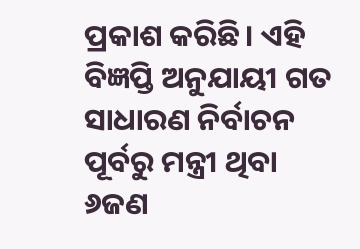ପ୍ରକାଶ କରିଛି। ଏହି ବିଜ୍ଞପ୍ତି ଅନୁଯାୟୀ ଗତ ସାଧାରଣ ନିର୍ବାଚନ ପୂର୍ବରୁ ମନ୍ତ୍ରୀ ଥିବା ୬ଜଣ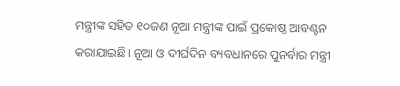ମନ୍ତ୍ରୀଙ୍କ ସହିତ ୧୦ଜଣ ନୂଆ ମନ୍ତ୍ରୀଙ୍କ ପାଇଁ ପ୍ରକୋଷ୍ଠ ଆବଣ୍ଟନ କରାଯାଇଛି। ନୂଆ ଓ ଦୀର୍ଘଦିନ ବ୍ୟବଧାନରେ ପୁନର୍ବାର ମନ୍ତ୍ରୀ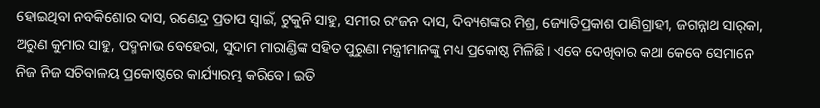ହୋଇଥିବା ନବକିଶୋର ଦାସ, ରଣେନ୍ଦ୍ର ପ୍ରତାପ ସ୍ବାଇଁ, ଟୁକୁନି ସାହୁ, ସମୀର ରଂଜନ ଦାସ, ଦିବ୍ୟଶଙ୍କର ମିଶ୍ର, ଜ୍ୟୋତିପ୍ରକାଶ ପାଣିଗ୍ରାହୀ, ଜଗନ୍ନାଥ ସାର୍‌କା, ଅରୁଣ କୁମାର ସାହୁ, ପଦ୍ମନାଭ ବେହେରା, ସୁଦାମ ମାରାଣ୍ଡିଙ୍କ ସହିତ ପୁରୁଣା ମନ୍ତ୍ରୀମାନଙ୍କୁ ମଧ୍ୟ ପ୍ରକୋଷ୍ଠ ମିଳିଛି। ଏବେ ଦେଖିବାର କଥା କେବେ ସେମାନେ ନିଜ ନିଜ ସଚିବାଳୟ ପ୍ରକୋଷ୍ଠରେ କାର୍ଯ୍ୟାରମ୍ଭ କରିବେ। ଇତି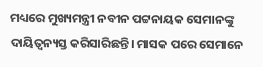ମଧ୍ୟରେ ମୁଖ୍ୟମନ୍ତ୍ରୀ ନବୀନ ପଟ୍ଟନାୟକ ସେମାନଙ୍କୁ ଦାୟିତ୍ବନ୍ୟସ୍ତ କରିସାରିଛନ୍ତି। ମାସକ ପରେ ସେମାନେ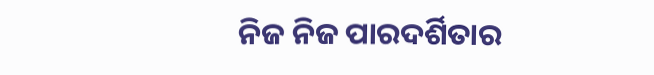ନିଜ ନିଜ ପାରଦର୍ଶିତାର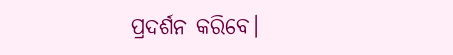ପ୍ରଦର୍ଶନ କରିବେ।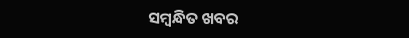ସମ୍ବନ୍ଧିତ ଖବର